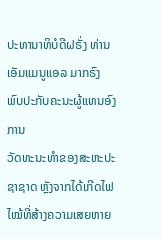ປະທານາທິບໍດີຝຣັ່ງ ທ່ານເອັມແມນູແອລ ມາກຣົງ ພົບປະກັບຄະນະຜູ້ແທນອົງການ
ວັດທະນະທຳຂອງສະຫະປະຊາຊາດ ຫຼັງຈາກໄດ້ເກີດໄຟໄໝ້ທີ່ສ້າງຄວາມເສຍຫາຍ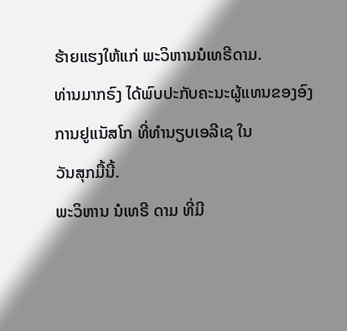ຮ້າຍແຮງໃຫ້ແກ່ ພະວິຫານນໍເທຣີດາມ.
ທ່ານມາກຣົງ ໄດ້ພົບປະກັບຄະນະຜູ້ແທນຂອງອົງການຢູແນັສໂກ ທີ່ທຳນຽບເອລີເຊ ໃນ
ວັນສຸກມື້ນີ້.
ພະວິຫານ ນໍເທຣີ ດາມ ທີ່ມີ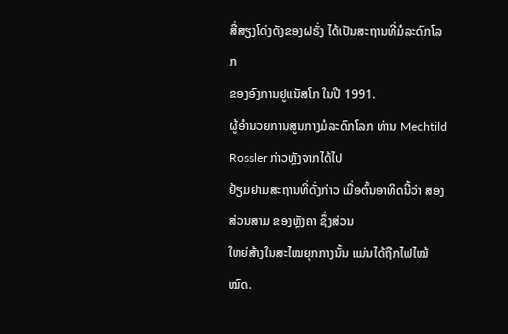ສື່ສຽງໂດ່ງດັງຂອງຝຣັ່ງ ໄດ້ເປັນສະຖານທີ່ມໍລະດົກໂລກ
ຂອງອົງການຢູແນັສໂກ ໃນປີ 1991.
ຜູ້ອຳນວຍການສູນກາງມໍລະດົກໂລກ ທ່ານ Mechtild Rossler ກ່າວຫຼັງຈາກໄດ້ໄປ
ຢ້ຽມຢາມສະຖານທີ່ດັ່ງກ່າວ ເມື່ອຕົ້ນອາທິດນີ້ວ່າ ສອງສ່ວນສາມ ຂອງຫຼັງຄາ ຊຶ່ງສ່ວນ
ໃຫຍ່ສ້າງໃນສະໄໝຍຸກກາງນັ້ນ ແມ່ນໄດ້ຖືກໄຟໄໝ້ໝົດ.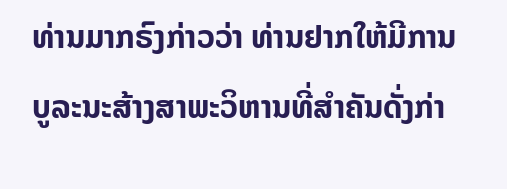ທ່ານມາກຣົງກ່າວວ່າ ທ່ານຢາກໃຫ້ມີການບູລະນະສ້າງສາພະວິຫານທີ່ສຳຄັນດັ່ງກ່າ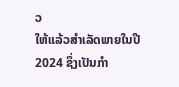ວ
ໃຫ້ແລ້ວສຳເລັດພາຍໃນປີ 2024 ຊຶ່ງເປັນກຳ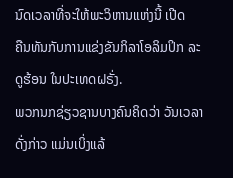ນົດເວລາທີ່ຈະໃຫ້ພະວິຫານແຫ່ງນີ້ ເປີດ
ຄືນທັນກັບການແຂ່ງຂັນກິລາໂອລິມປິກ ລະດູຮ້ອນ ໃນປະເທດຝຣັ່ງ.
ພວກນກຊ່ຽວຊານບາງຄົນຄິດວ່າ ວັນເວລາດັ່ງກ່າວ ແມ່ນເບິ່ງແລ້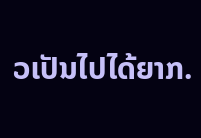ວເປັນໄປໄດ້ຍາກ.